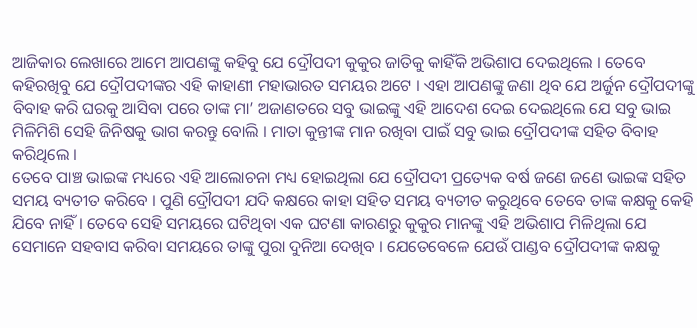ଆଜିକାର ଲେଖାରେ ଆମେ ଆପଣଙ୍କୁ କହିବୁ ଯେ ଦ୍ରୌପଦୀ କୁକୁର ଜାତିକୁ କାହିଁକି ଅଭିଶାପ ଦେଇଥିଲେ । ତେବେ କହିରଖିବୁ ଯେ ଦ୍ରୌପଦୀଙ୍କର ଏହି କାହାଣୀ ମହାଭାରତ ସମୟର ଅଟେ । ଏହା ଆପଣଙ୍କୁ ଜଣା ଥିବ ଯେ ଅର୍ଜୁନ ଦ୍ରୌପଦୀଙ୍କୁ ବିବାହ କରି ଘରକୁ ଆସିବା ପରେ ତାଙ୍କ ମା’ ଅଜାଣତରେ ସବୁ ଭାଇଙ୍କୁ ଏହି ଆଦେଶ ଦେଇ ଦେଇଥିଲେ ଯେ ସବୁ ଭାଇ ମିଳିମିଶି ସେହି ଜିନିଷକୁ ଭାଗ କରନ୍ତୁ ବୋଲି । ମାତା କୁନ୍ତୀଙ୍କ ମାନ ରଖିବା ପାଇଁ ସବୁ ଭାଇ ଦ୍ରୌପଦୀଙ୍କ ସହିତ ବିବାହ କରିଥିଲେ ।
ତେବେ ପାଞ୍ଚ ଭାଇଙ୍କ ମଧ୍ୟରେ ଏହି ଆଲୋଚନା ମଧ୍ୟ ହୋଇଥିଲା ଯେ ଦ୍ରୌପଦୀ ପ୍ରତ୍ୟେକ ବର୍ଷ ଜଣେ ଜଣେ ଭାଇଙ୍କ ସହିତ ସମୟ ବ୍ୟତୀତ କରିବେ । ପୁଣି ଦ୍ରୌପଦୀ ଯଦି କକ୍ଷରେ କାହା ସହିତ ସମୟ ବ୍ୟତୀତ କରୁଥିବେ ତେବେ ତାଙ୍କ କକ୍ଷକୁ କେହି ଯିବେ ନାହିଁ । ତେବେ ସେହି ସମୟରେ ଘଟିଥିବା ଏକ ଘଟଣା କାରଣରୁ କୁକୁର ମାନଙ୍କୁ ଏହି ଅଭିଶାପ ମିଳିଥିଲା ଯେ ସେମାନେ ସହବାସ କରିବା ସମୟରେ ତାଙ୍କୁ ପୁରା ଦୁନିଆ ଦେଖିବ । ଯେତେବେଳେ ଯେଉଁ ପାଣ୍ଡବ ଦ୍ରୌପଦୀଙ୍କ କକ୍ଷକୁ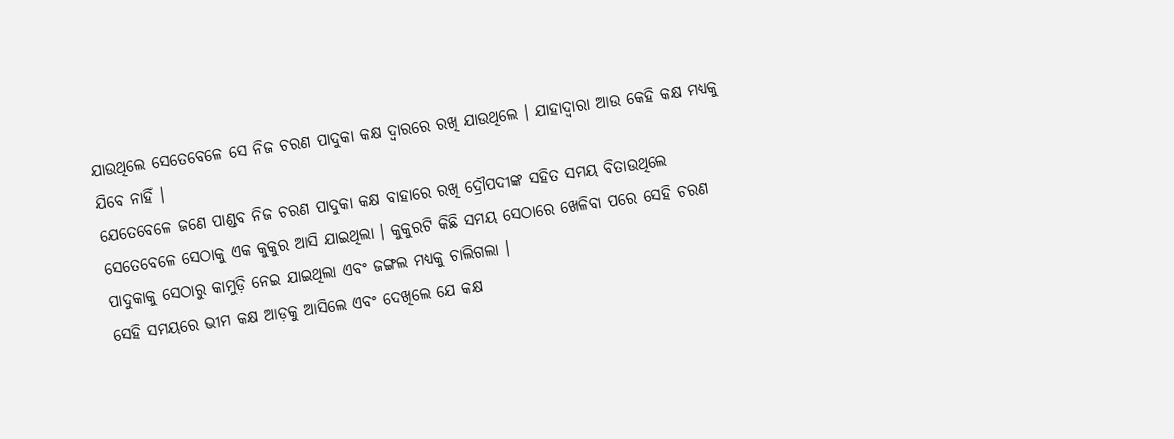ଯାଉଥିଲେ ସେତେବେଳେ ସେ ନିଜ ଚରଣ ପାଦୁକା କକ୍ଷ ଦ୍ୱାରରେ ରଖି ଯାଉଥିଲେ । ଯାହାଦ୍ୱାରା ଆଉ କେହି କକ୍ଷ ମଧ୍ୟକୁ ଯିବେ ନାହିଁ ।
ଯେତେବେଳେ ଜଣେ ପାଣ୍ଡବ ନିଜ ଚରଣ ପାଦୁକା କକ୍ଷ ବାହାରେ ରଖି ଦ୍ରୌପଦୀଙ୍କ ସହିତ ସମୟ ବିତାଉଥିଲେ ସେତେବେଳେ ସେଠାକୁ ଏକ କୁକୁର ଆସି ଯାଇଥିଲା । କୁକୁରଟି କିଛି ସମୟ ସେଠାରେ ଖେଳିବା ପରେ ସେହି ଚରଣ ପାଦୁକାକୁ ସେଠାରୁ କାମୁଡ଼ି ନେଇ ଯାଇଥିଲା ଏବଂ ଜଙ୍ଗଲ ମଧ୍ୟକୁ ଚାଲିଗଲା ।
ସେହି ସମୟରେ ଭୀମ କକ୍ଷ ଆଡ଼କୁ ଆସିଲେ ଏବଂ ଦେଖିଲେ ଯେ କକ୍ଷ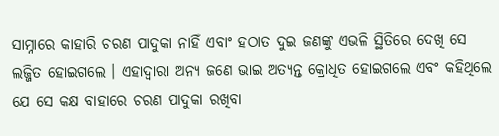ସାମ୍ନାରେ କାହାରି ଚରଣ ପାଦୁକା ନାହିଁ ଏବାଂ ହଠାତ ଦୁଇ ଜଣଙ୍କୁ ଏଭଳି ସ୍ଥିତିରେ ଦେଖି ସେ ଲଜ୍ଜିତ ହୋଇଗଲେ । ଏହାଦ୍ବାରା ଅନ୍ୟ ଜଣେ ଭାଇ ଅତ୍ୟନ୍ତ କ୍ରୋଧିତ ହୋଇଗଲେ ଏବଂ କହିଥିଲେ ଯେ ସେ କକ୍ଷ ବାହାରେ ଚରଣ ପାଦୁକା ରଖିବା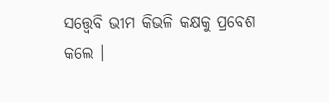ସତ୍ତ୍ୱେବି ଭୀମ କିଭଳି କକ୍ଷକୁ ପ୍ରବେଶ କଲେ ।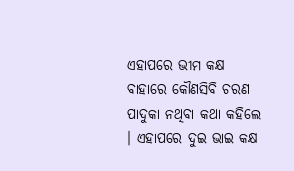ଏହାପରେ ଭୀମ କକ୍ଷ ବାହାରେ କୌଣସିବି ଚରଣ ପାଦୁକା ନଥିବା କଥା କହିଲେ । ଏହାପରେ ଦୁଇ ଭାଇ କକ୍ଷ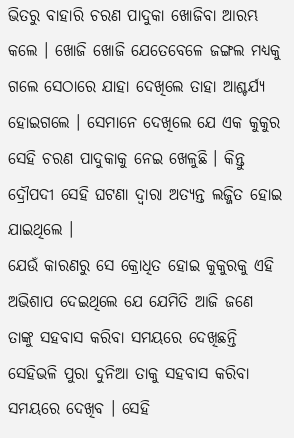ଭିତରୁ ବାହାରି ଚରଣ ପାଦୁକା ଖୋଜିବା ଆରମ୍ଭ କଲେ । ଖୋଜି ଖୋଜି ଯେତେବେଳେ ଜଙ୍ଗଲ ମଧ୍ୟକୁ ଗଲେ ସେଠାରେ ଯାହା ଦେଖିଲେ ତାହା ଆଶ୍ଚର୍ଯ୍ୟ ହୋଇଗଲେ । ସେମାନେ ଦେଖିଲେ ଯେ ଏକ କୁକୁର ସେହି ଚରଣ ପାଦୁକାକୁ ନେଇ ଖେଳୁଛି । କିନ୍ତୁ ଦ୍ରୌପଦୀ ସେହି ଘଟଣା ଦ୍ୱାରା ଅତ୍ୟନ୍ତ ଲଜ୍ଜିତ ହୋଇ ଯାଇଥିଲେ ।
ଯେଉଁ କାରଣରୁ ସେ କ୍ରୋଧିତ ହୋଇ କୁକୁରକୁ ଏହି ଅଭିଶାପ ଦେଇଥିଲେ ଯେ ଯେମିତି ଆଜି ଜଣେ ତାଙ୍କୁ ସହବାସ କରିବା ସମୟରେ ଦେଖିଛନ୍ତି ସେହିଭଳି ପୁରା ଦୁନିଆ ତାକୁ ସହବାସ କରିବା ସମୟରେ ଦେଖିବ । ସେହି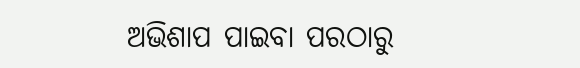ଅଭିଶାପ ପାଇବା ପରଠାରୁ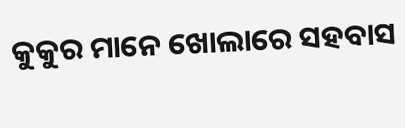କୁକୁର ମାନେ ଖୋଲାରେ ସହବାସ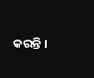କରନ୍ତି ।